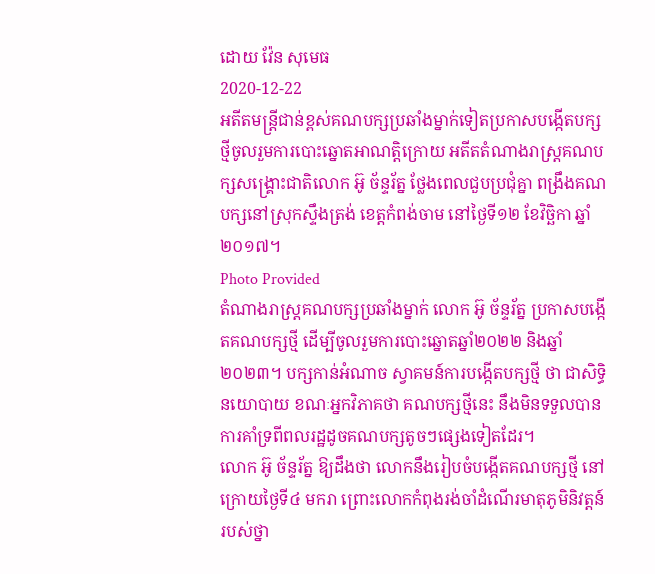ដោយ វ៉ែន សុមេធ
2020-12-22
អតីតមន្ត្រីជាន់ខ្ពស់គណបក្សប្រឆាំងម្នាក់ទៀតប្រកាសបង្កើតបក្សថ្មីចូលរួមការបោះឆ្នោតអាណត្តិក្រោយ អតីតតំណាងរាស្ត្រគណបក្សសង្គ្រោះជាតិលោក អ៊ូ ច័ន្ទរ័ត្ន ថ្លែងពេលជួបប្រជុំគ្នា ពង្រឹងគណបក្សនៅស្រុកស្ទឹងត្រង់ ខេត្តកំពង់ចាម នៅថ្ងៃទី១២ ខែវិច្ឆិកា ឆ្នាំ២០១៧។
Photo Provided
តំណាងរាស្ត្រគណបក្សប្រឆាំងម្នាក់ លោក អ៊ូ ច័ន្ទរ័ត្ន ប្រកាសបង្កើតគណបក្សថ្មី ដើម្បីចូលរួមការបោះឆ្នោតឆ្នាំ២០២២ និងឆ្នាំ២០២៣។ បក្សកាន់អំណាច ស្វាគមន៍ការបង្កើតបក្សថ្មី ថា ជាសិទ្ធិនយោបាយ ខណៈអ្នកវិភាគថា គណបក្សថ្មីនេះ នឹងមិនទទួលបានការគាំទ្រពីពលរដ្ឋដូចគណបក្សតូចៗផ្សេងទៀតដែរ។
លោក អ៊ូ ច័ន្ទរ័ត្ន ឱ្យដឹងថា លោកនឹងរៀបចំបង្កើតគណបក្សថ្មី នៅក្រោយថ្ងៃទី៤ មករា ព្រោះលោកកំពុងរង់ចាំដំណើរមាតុភូមិនិវត្តន៍របស់ថ្នា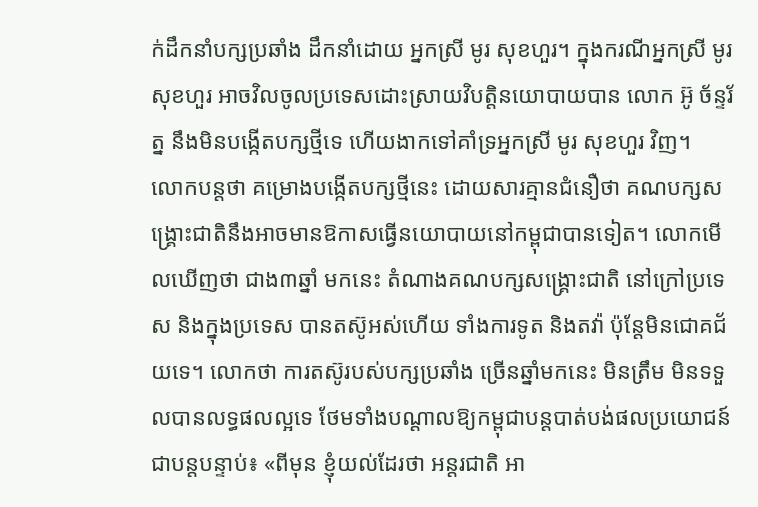ក់ដឹកនាំបក្សប្រឆាំង ដឹកនាំដោយ អ្នកស្រី មូរ សុខហួរ។ ក្នុងករណីអ្នកស្រី មូរ សុខហួរ អាចវិលចូលប្រទេសដោះស្រាយវិបត្តិនយោបាយបាន លោក អ៊ូ ច័ន្ទរ័ត្ន នឹងមិនបង្កើតបក្សថ្មីទេ ហើយងាកទៅគាំទ្រអ្នកស្រី មូរ សុខហួរ វិញ។
លោកបន្តថា គម្រោងបង្កើតបក្សថ្មីនេះ ដោយសារគ្មានជំនឿថា គណបក្សសង្គ្រោះជាតិនឹងអាចមានឱកាសធ្វើនយោបាយនៅកម្ពុជាបានទៀត។ លោកមើលឃើញថា ជាង៣ឆ្នាំ មកនេះ តំណាងគណបក្សសង្គ្រោះជាតិ នៅក្រៅប្រទេស និងក្នុងប្រទេស បានតស៊ូអស់ហើយ ទាំងការទូត និងតវ៉ា ប៉ុន្តែមិនជោគជ័យទេ។ លោកថា ការតស៊ូរបស់បក្សប្រឆាំង ច្រើនឆ្នាំមកនេះ មិនត្រឹម មិនទទួលបានលទ្ធផលល្អទេ ថែមទាំងបណ្ដាលឱ្យកម្ពុជាបន្តបាត់បង់ផលប្រយោជន៍ជាបន្តបន្ទាប់៖ «ពីមុន ខ្ញុំយល់ដែរថា អន្តរជាតិ អា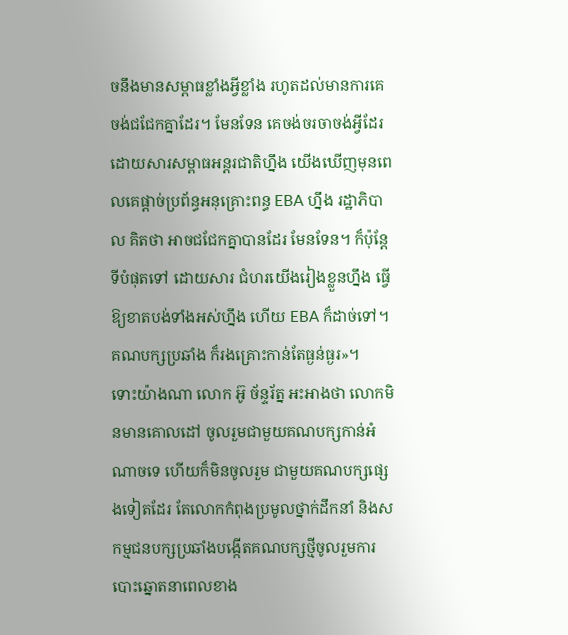ចនឹងមានសម្ពាធខ្លាំងអ្វីខ្លាំង រហូតដល់មានការគេចង់ជជែកគ្នាដែរ។ មែនទែន គេចង់ចរចាចង់អ្វីដែរ ដោយសារសម្ពាធអន្តរជាតិហ្នឹង យើងឃើញមុនពេលគេផ្ដាច់ប្រព័ន្ធអនុគ្រោះពន្ធ EBA ហ្នឹង រដ្ឋាភិបាល គិតថា អាចជជែកគ្នាបានដែរ មែនទែន។ ក៏ប៉ុន្តែ ទីបំផុតទៅ ដោយសារ ជំហរយើងរៀងខ្លួនហ្នឹង ធ្វើឱ្យខាតបង់ទាំងអស់ហ្នឹង ហើយ EBA ក៏ដាច់ទៅ។ គណបក្សប្រឆាំង ក៏រងគ្រោះកាន់តែធ្ងន់ធ្ងរ»។
ទោះយ៉ាងណា លោក អ៊ូ ច័ន្ទរ័ត្ន អះអាងថា លោកមិនមានគោលដៅ ចូលរួមជាមួយគណបក្សកាន់អំណាចទេ ហើយក៏មិនចូលរួម ជាមួយគណបក្សផ្សេងទៀតដែរ តែលោកកំពុងប្រមូលថ្នាក់ដឹកនាំ និងសកម្មជនបក្សប្រឆាំងបង្កើតគណបក្សថ្មីចូលរួមការបោះឆ្នោតនាពេលខាង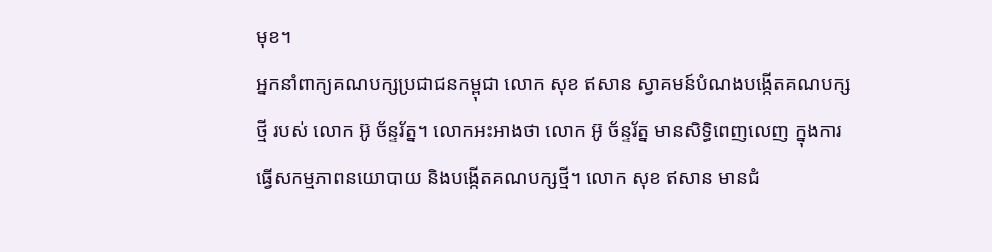មុខ។
អ្នកនាំពាក្យគណបក្សប្រជាជនកម្ពុជា លោក សុខ ឥសាន ស្វាគមន៍បំណងបង្កើតគណបក្សថ្មី របស់ លោក អ៊ូ ច័ន្ទរ័ត្ន។ លោកអះអាងថា លោក អ៊ូ ច័ន្ទរ័ត្ន មានសិទ្ធិពេញលេញ ក្នុងការធ្វើសកម្មភាពនយោបាយ និងបង្កើតគណបក្សថ្មី។ លោក សុខ ឥសាន មានជំ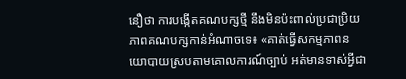នឿថា ការបង្កើតគណបក្សថ្មី នឹងមិនប៉ះពាល់ប្រជាប្រិយភាពគណបក្សកាន់អំណាចទេ៖ «គាត់ធ្វើសកម្មភាពនយោបាយស្របតាមគោលការណ៍ច្បាប់ អត់មានទាស់អ្វីជា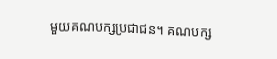មួយគណបក្សប្រជាជន។ គណបក្ស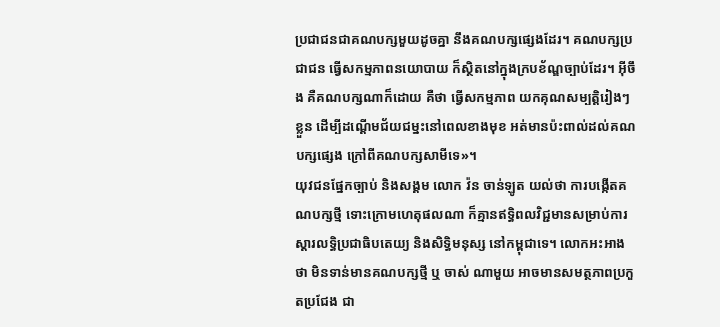ប្រជាជនជាគណបក្សមួយដូចគ្នា នឹងគណបក្សផ្សេងដែរ។ គណបក្សប្រជាជន ធ្វើសកម្មភាពនយោបាយ ក៏ស្ថិតនៅក្នុងក្របខ័ណ្ឌច្បាប់ដែរ។ អ៊ីចឹង គឺគណបក្សណាក៏ដោយ គឺថា ធ្វើសកម្មភាព យកគុណសម្បត្តិរៀងៗខ្លួន ដើម្បីដណ្ដើមជ័យជម្នះនៅពេលខាងមុខ អត់មានប៉ះពាល់ដល់គណបក្សផ្សេង ក្រៅពីគណបក្សសាមីទេ»។
យុវជនផ្នែកច្បាប់ និងសង្គម លោក វ៉ន ចាន់ឡូត យល់ថា ការបង្កើតគណបក្សថ្មី ទោះក្រោមហេតុផលណា ក៏គ្មានឥទ្ធិពលវិជ្ជមានសម្រាប់ការស្ដារលទ្ធិប្រជាធិបតេយ្យ និងសិទ្ធិមនុស្ស នៅកម្ពុជាទេ។ លោកអះអាងថា មិនទាន់មានគណបក្សថ្មី ឬ ចាស់ ណាមួយ អាចមានសមត្ថភាពប្រកួតប្រជែង ជា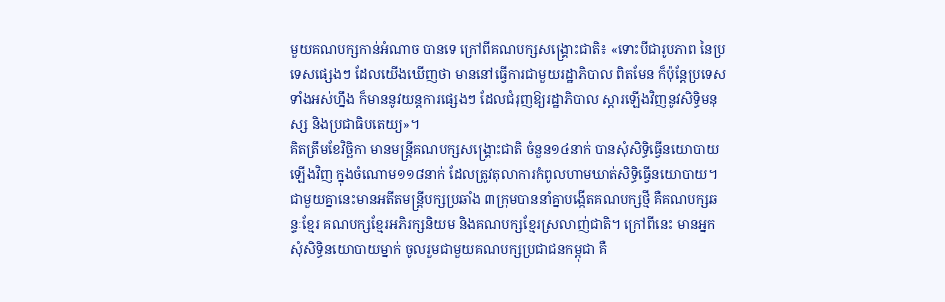មួយគណបក្សកាន់អំណាច បានទេ ក្រៅពីគណបក្សសង្គ្រោះជាតិ៖ «ទោះបីជារូបភាព នៃប្រទេសផ្សេងៗ ដែលយើងឃើញថា មាននៅធ្វើការជាមួយរដ្ឋាភិបាល ពិតមែន ក៏ប៉ុន្តែប្រទេសទាំងអស់ហ្នឹង ក៏មាននូវយន្តការផ្សេងៗ ដែលជំរុញឱ្យរដ្ឋាភិបាល ស្ដារឡើងវិញនូវសិទ្ធិមនុស្ស និងប្រជាធិបតេយ្យ»។
គិតត្រឹមខែវិច្ឆិកា មានមន្ត្រីគណបក្សសង្គ្រោះជាតិ ចំនួន១៤នាក់ បានសុំសិទ្ធិធ្វើនយោបាយឡើងវិញ ក្នុងចំណោម១១៨នាក់ ដែលត្រូវតុលាការកំពូលហាមឃាត់សិទ្ធិធ្វើនយោបាយ។ ជាមួយគ្នានេះមានអតីតមន្ត្រីបក្សប្រឆាំង ៣ក្រុមបាននាំគ្នាបង្កើតគណបក្សថ្មី គឺគណបក្សឆន្ទៈខ្មែរ គណបក្សខ្មែរអភិរក្សនិយម និងគណបក្សខ្មែរស្រលាញ់ជាតិ។ ក្រៅពីនេះ មានអ្នកសុំសិទ្ធិនយោបាយម្នាក់ ចូលរួមជាមួយគណបក្សប្រជាជនកម្ពុជា គឺ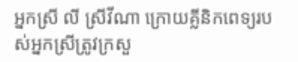អ្នកស្រី លី ស្រីវីណា ក្រោយគ្លីនិកពេទ្យរបស់អ្នកស្រីត្រូវក្រសួ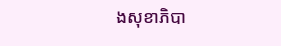ងសុខាភិបា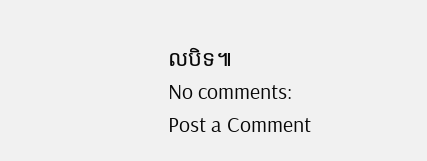លបិទ៕
No comments:
Post a Comment